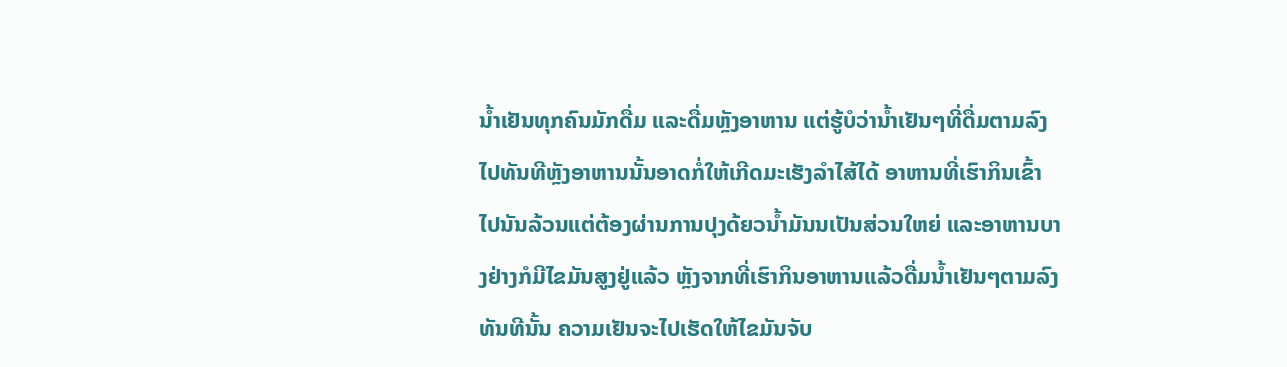ນໍ້າເຢັນທຸກຄົນມັກດື່ມ ແລະດື່ມຫຼັງອາຫານ ແຕ່ຮູ້ບໍວ່ານໍ້າເຢັນໆທີ່ດື່ມຕາມລົງໄປທັນທີຫຼັງອາຫານນັ້ນອາດກໍ່ໃຫ້ເກີດມະເຮັງລໍາໄສ້ໄດ້ ອາຫານທີ່ເຮົາກິນເຂົ້າໄປນັນລ້ວນແຕ່ຕ້ອງຜ່ານການປຸງດ້ຍວນໍ້າມັນນເປັນສ່ວນໃຫຍ່ ແລະອາຫານບາງຢ່າງກໍມີໄຂມັນສູງຢູ່ແລ້ວ ຫຼັງຈາກທີ່ເຮົາກິນອາຫານແລ້ວດື່ມນໍ້າເຢັນໆຕາມລົງທັນທີນັ້ນ ຄວາມເຢັນຈະໄປເຮັດໃຫ້ໄຂມັນຈັບ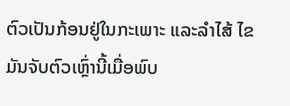ຕົວເປັນກ້ອນຢູ່ໃນກະເພາະ ແລະລໍາໄສ້ ໄຂມັນຈັບຕົວເຫຼົ່ານີ້ເມື່ອພົບ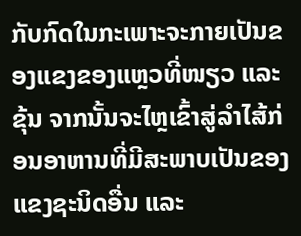ກັບກົດໃນກະເພາະຈະກາຍເປັນຂອງແຂງຂອງແຫຼວທີ່ໜຽວ ແລະຂຸ້ນ ຈາກນັ້ນຈະໄຫຼເຂົ້າສູ່ລໍາໄສ້ກ່ອນອາຫານທີ່ມີສະພາບເປັນຂອງແຂງຊະນິດອື່ນ ແລະ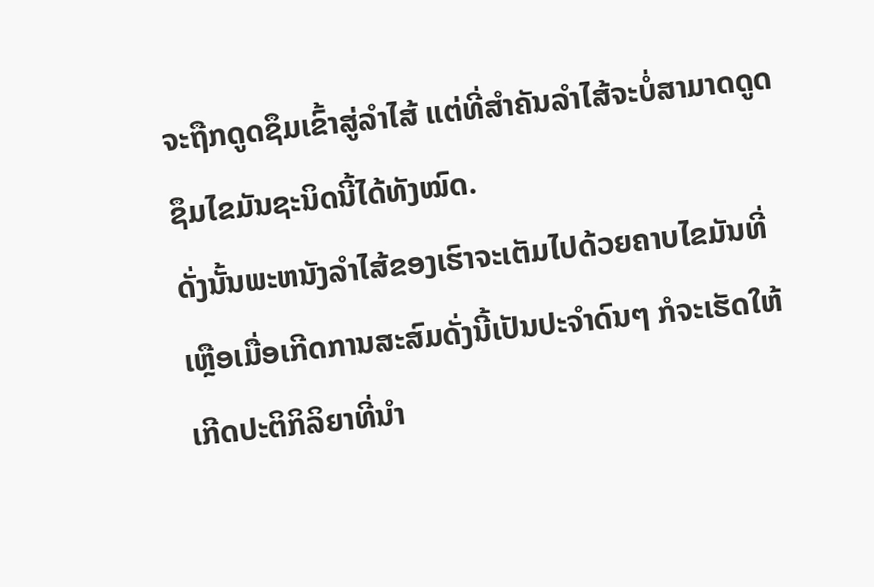ຈະຖືກດູດຊຶມເຂົ້າສູ່ລໍາໄສ້ ແຕ່ທີ່ສໍາຄັນລໍາໄສ້ຈະບໍ່ສາມາດດູດຊຶມໄຂມັນຊະນິດນີ້ໄດ້ທັງໝົດ.
ດັ່ງນັ້ນພະຫນັງລໍາໄສ້ຂອງເຮົາຈະເຕັມໄປດ້ວຍຄາບໄຂມັນທີ່ເຫຼືອເມື່ອເກີດການສະສົມດັ່ງນີ້ເປັນປະຈໍາດົນໆ ກໍຈະເຮັດໃຫ້ເກີດປະຕິກິລິຍາທີ່ນໍາ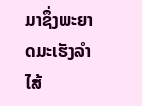ມາຊຶ່ງພະຍາດມະເຮັງລໍາໄສ້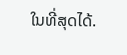ໃນທີ່ສຸດໄດ້.